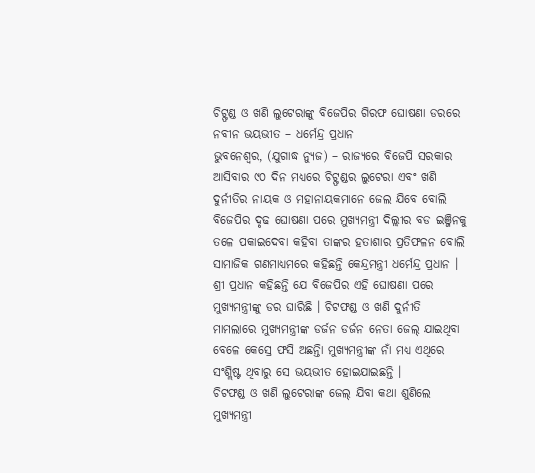ଚିଟ୍ଫଣ୍ଡ ଓ ଖଣି ଲୁଟେରାଙ୍କୁ ବିଜେପିର ଗିରଫ ଘୋଷଣା ଡରରେ ନବୀନ ଭୟଭୀତ – ଧର୍ମେନ୍ଦ୍ର ପ୍ରଧାନ
ଭୁବନେଶ୍ୱର, (ଯୁଗାଦ୍ଧ ନ୍ୟୁଜ) – ରାଜ୍ୟରେ ବିଜେପି ସରକାର ଆସିବାର ୯୦ ଦିନ ମଧ୍ୟରେ ଚିଟ୍ଫଣ୍ଡର ଲୁଟେରା ଏବଂ ଖଣି ଦୁର୍ନୀତିର ନାୟକ ଓ ମହାନାୟକମାନେ ଜେଲ ଯିବେ ବୋଲି ବିଜେପିର ଦୃଢ ଘୋଷଣା ପରେ ମୁଖ୍ୟମନ୍ତ୍ରୀ ଦିଲ୍ଲୀର ବଡ ଇଞ୍ଜିନକୁ ତଳେ ପକାଇଦେବା କହିବା ତାଙ୍କର ହତାଶାର ପ୍ରତିଫଳନ ବୋଲି ସାମାଜିକ ଗଣମାଧ୍ୟମରେ କହିଛନ୍ତି କେନ୍ଦ୍ରମନ୍ତ୍ରୀ ଧର୍ମେନ୍ଦ୍ର ପ୍ରଧାନ । ଶ୍ରୀ ପ୍ରଧାନ କହିଛନ୍ତି ଯେ ବିଜେପିର ଏହି ଘୋଷଣା ପରେ ମୁଖ୍ୟମନ୍ତ୍ରୀଙ୍କୁ ଡର ଘାରିଛି । ଚିଟଫଣ୍ଡ ଓ ଖଣି ଦୁର୍ନୀତି ମାମଲାରେ ମୁଖ୍ୟମନ୍ତ୍ରୀଙ୍କ ଡର୍ଜନ ଡର୍ଜନ ନେତା ଜେଲ୍ ଯାଇଥିବା ବେଳେ କେସ୍ରେ ଫସି ଅଛନ୍ତିା ମୁଖ୍ୟମନ୍ତ୍ରୀଙ୍କ ନାଁ ମଧ୍ୟ ଏଥିରେ ସଂଶ୍ଲିଷ୍ଟ ଥିବାରୁ ସେ ଭୟଭୀତ ହୋଇଯାଇଛନ୍ତି ।
ଚିଟଫଣ୍ଡ ଓ ଖଣି ଲୁଟେରାଙ୍କ ଜେଲ୍ ଯିବା କଥା ଶୁଣିଲେ ମୁଖ୍ୟମନ୍ତ୍ରୀ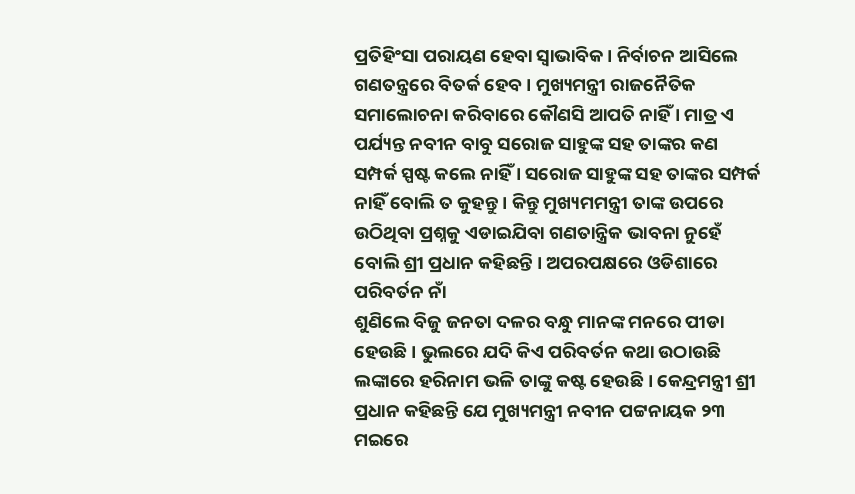ପ୍ରତିହିଂସା ପରାୟଣ ହେବା ସ୍ୱାଭାବିକ । ନିର୍ବାଚନ ଆସିଲେ ଗଣତନ୍ତ୍ରରେ ବିତର୍କ ହେବ । ମୁଖ୍ୟମନ୍ତ୍ରୀ ରାଜନୈତିକ ସମାଲୋଚନା କରିବାରେ କୌଣସି ଆପତି ନାହିଁ । ମାତ୍ର ଏ ପର୍ଯ୍ୟନ୍ତ ନବୀନ ବାବୁ ସରୋଜ ସାହୁଙ୍କ ସହ ତାଙ୍କର କଣ ସମ୍ପର୍କ ସ୍ପଷ୍ଟ କଲେ ନାହିଁ । ସରୋଜ ସାହୁଙ୍କ ସହ ତାଙ୍କର ସମ୍ପର୍କ ନାହିଁ ବୋଲି ତ କୁହନ୍ତୁ । କିନ୍ତୁ ମୁଖ୍ୟମମନ୍ତ୍ରୀ ତାଙ୍କ ଉପରେ ଉଠିଥିବା ପ୍ରଶ୍ନକୁ ଏଡାଇଯିବା ଗଣତାନ୍ତ୍ରିକ ଭାବନା ନୁହେଁ ବୋଲି ଶ୍ରୀ ପ୍ରଧାନ କହିଛନ୍ତି । ଅପରପକ୍ଷରେ ଓଡିଶାରେ ପରିବର୍ତନ ନାଁ
ଶୁଣିଲେ ବିଜୁ ଜନତା ଦଳର ବନ୍ଧୁ ମାନଙ୍କ ମନରେ ପୀଡା ହେଉଛି । ଭୁଲରେ ଯଦି କିଏ ପରିବର୍ତନ କଥା ଉଠାଉଛି ଲଙ୍କାରେ ହରିନାମ ଭଳି ତାଙ୍କୁ କଷ୍ଟ ହେଉଛି । କେନ୍ଦ୍ରମନ୍ତ୍ରୀ ଶ୍ରୀ ପ୍ରଧାନ କହିଛନ୍ତି ଯେ ମୁଖ୍ୟମନ୍ତ୍ରୀ ନବୀନ ପଟ୍ଟନାୟକ ୨୩ ମଇରେ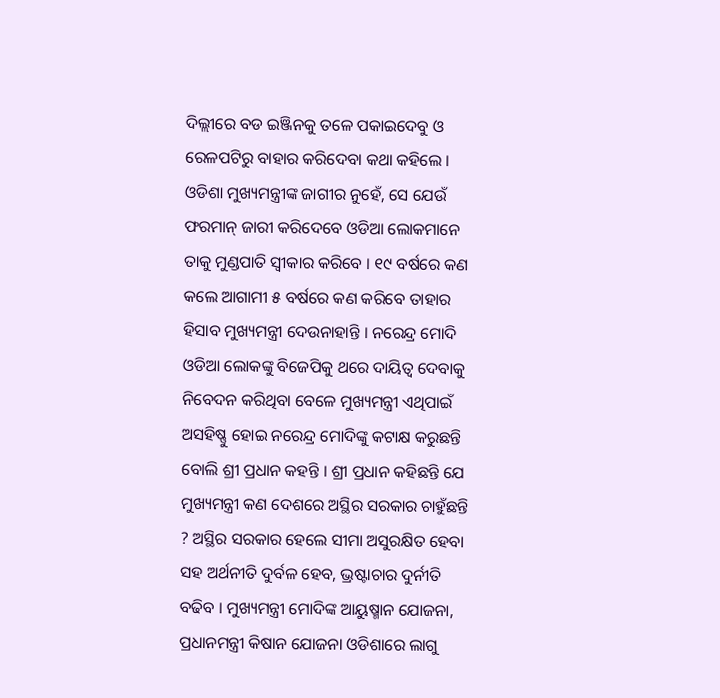ଦିଲ୍ଲୀରେ ବଡ ଇଞ୍ଜିନକୁ ତଳେ ପକାଇଦେବୁ ଓ ରେଳପଟିରୁ ବାହାର କରିଦେବା କଥା କହିଲେ । ଓଡିଶା ମୁଖ୍ୟମନ୍ତ୍ରୀଙ୍କ ଜାଗୀର ନୁହେଁ, ସେ ଯେଉଁ ଫରମାନ୍ ଜାରୀ କରିଦେବେ ଓଡିଆ ଲୋକମାନେ ତାକୁ ମୁଣ୍ଡପାତି ସ୍ୱୀକାର କରିବେ । ୧୯ ବର୍ଷରେ କଣ କଲେ ଆଗାମୀ ୫ ବର୍ଷରେ କଣ କରିବେ ତାହାର ହିସାବ ମୁଖ୍ୟମନ୍ତ୍ରୀ ଦେଉନାହାନ୍ତି । ନରେନ୍ଦ୍ର ମୋଦି ଓଡିଆ ଲୋକଙ୍କୁ ବିଜେପିକୁ ଥରେ ଦାୟିତ୍ୱ ଦେବାକୁ ନିବେଦନ କରିଥିବା ବେଳେ ମୁଖ୍ୟମନ୍ତ୍ରୀ ଏଥିପାଇଁ ଅସହିଷ୍ଣୁ ହୋଇ ନରେନ୍ଦ୍ର ମୋଦିଙ୍କୁ କଟାକ୍ଷ କରୁଛନ୍ତି ବୋଲି ଶ୍ରୀ ପ୍ରଧାନ କହନ୍ତି । ଶ୍ରୀ ପ୍ରଧାନ କହିଛନ୍ତି ଯେ ମୁଖ୍ୟମନ୍ତ୍ରୀ କଣ ଦେଶରେ ଅସ୍ଥିର ସରକାର ଚାହୁଁଛନ୍ତି ? ଅସ୍ଥିର ସରକାର ହେଲେ ସୀମା ଅସୁରକ୍ଷିତ ହେବା ସହ ଅର୍ଥନୀତି ଦୁର୍ବଳ ହେବ, ଭ୍ରଷ୍ଟାଚାର ଦୁର୍ନୀତି ବଢିବ । ମୁଖ୍ୟମନ୍ତ୍ରୀ ମୋଦିଙ୍କ ଆୟୁଷ୍ମାନ ଯୋଜନା, ପ୍ରଧାନମନ୍ତ୍ରୀ କିଷାନ ଯୋଜନା ଓଡିଶାରେ ଲାଗୁ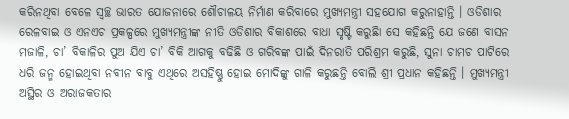କରିନଥିବା ବେଳେ ସ୍ୱଚ୍ଛ ଭାରତ ଯୋଜନାରେ ଶୌଚାଳୟ ନିର୍ମାଣ କରିବାରେ ମୁଖ୍ୟମନ୍ତ୍ରୀ ସହଯୋଗ କରୁନାହାନ୍ତି । ଓଡିଶାର ରେଳବାଇ ଓ ଏନଏଚ ପ୍ରକଳ୍ପରେ ମୁଖ୍ୟମନ୍ତ୍ରୀଙ୍କ ନୀତି ଓଡିଶାର ବିକାଶରେ ବାଧା ସୃଷ୍ଟି କରୁଛିା ସେ କହିଛନ୍ତି ଯେ ଜଣେ ବାସନ ମଜାଳି, ଚା’ ବିକାଳିର ପୁଅ ଯିଏ ଚା’ ବିକି ଆଗକୁ ବଢିଛି ଓ ଗରିବଙ୍କ ପାଇଁ ଦିନରାତି ପରିଶ୍ରମ କରୁଛି, ସୁନା ଚାମଚ ପାଟିରେ ଧରି ଜନ୍ମ ହୋଇଥିବା ନବୀନ ବାବୁ ଏଥିରେ ଅସହିଷ୍ଣୁ ହୋଇ ମୋଦିଙ୍କୁ ଗାଳି କରୁଛନ୍ତି ବୋଲି ଶ୍ରୀ ପ୍ରଧାନ କହିଛନ୍ତି । ମୁଖ୍ୟମନ୍ତ୍ରୀ ଅସ୍ଥିର ଓ ଅରାଜକତାର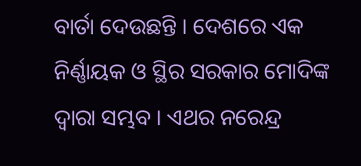ବାର୍ତା ଦେଉଛନ୍ତି । ଦେଶରେ ଏକ ନିର୍ଣ୍ଣାୟକ ଓ ସ୍ଥିର ସରକାର ମୋଦିଙ୍କ ଦ୍ୱାରା ସମ୍ଭବ । ଏଥର ନରେନ୍ଦ୍ର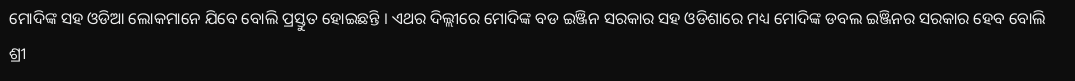ମୋଦିଙ୍କ ସହ ଓଡିଆ ଲୋକମାନେ ଯିବେ ବୋଲି ପ୍ରସ୍ତୁତ ହୋଇଛନ୍ତି । ଏଥର ଦିଲ୍ଲୀରେ ମୋଦିଙ୍କ ବଡ ଇଞ୍ଜିନ ସରକାର ସହ ଓଡିଶାରେ ମଧ୍ୟ ମୋଦିଙ୍କ ଡବଲ ଇଞ୍ଜିନର ସରକାର ହେବ ବୋଲି ଶ୍ରୀ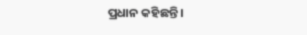ପ୍ରଧାନ କହିଛନ୍ତି ।